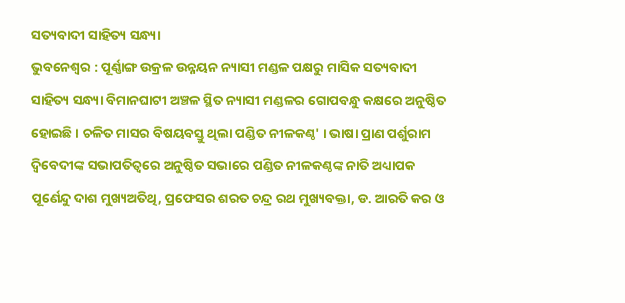ସତ୍ୟବାଦୀ ସାହିତ୍ୟ ସନ୍ଧ୍ୟା
ଭୁବନେଶ୍ୱର : ପୂର୍ଣ୍ଣାଙ୍ଗ ଉକ୍ରଳ ଉନ୍ନୟନ ନ୍ୟାସୀ ମଣ୍ଡଳ ପକ୍ଷରୁ ମାସିକ ସତ୍ୟବାଦୀ ସାହିତ୍ୟ ସନ୍ଧ୍ୟା ବିମାନଘାଟୀ ଅଞ୍ଚଳ ସ୍ଥିତ ନ୍ୟାସୀ ମଣ୍ଡଳର ଗୋପବନ୍ଧୁ କକ୍ଷରେ ଅନୁଷ୍ଠିତ ହୋଇଛି । ଚଳିତ ମାସର ବିଷୟବସ୍ତୁ ଥିଲା ପଣ୍ଡିତ ନୀଳକଣ୍ଠ' । ଭାଷା ପ୍ରାଣ ପର୍ଶୁରାମ ଦ୍ୱିବେଦୀଙ୍କ ସଭାପତିତ୍ୱରେ ଅନୁଷ୍ଠିତ ସଭାରେ ପଣ୍ଡିତ ନୀଳକଣ୍ଠଙ୍କ ନାତି ଅଧ୍ୟାପକ ପୂର୍ଣେନ୍ଦୁ ଦାଶ ମୁଖ୍ୟଅତିଥି, ପ୍ରଫେସର ଶରତ ଚନ୍ଦ୍ର ରଥ ମୁଖ୍ୟବକ୍ତା, ଡ. ଆରତି କର ଓ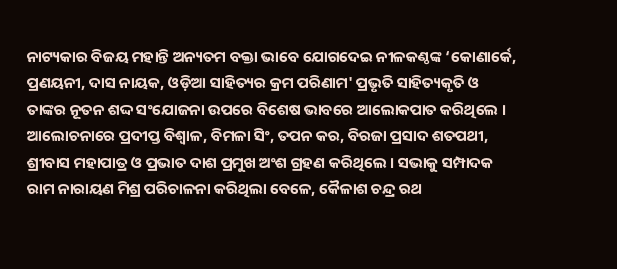ନାଟ୍ୟକାର ବିଜୟ ମହାନ୍ତି ଅନ୍ୟତମ ବକ୍ତା ଭାବେ ଯୋଗଦେଇ ନୀଳକଣ୍ଠଙ୍କ ‘କୋଣାର୍କେ, ପ୍ରଣୟନୀ, ଦାସ ନାୟକ, ଓଡ଼ିଆ ସାହିତ୍ୟର କ୍ରମ ପରିଣାମ' ପ୍ରଭୃତି ସାହିତ୍ୟକୃତି ଓ ତାଙ୍କର ନୂତନ ଶଦ୍ଦ ସଂଯୋଜନା ଉପରେ ବିଶେଷ ଭାବରେ ଆଲୋକପାତ କରିଥିଲେ । ଆଲୋଚନାରେ ପ୍ରଦୀପ୍ତ ବିଶ୍ୱାଳ, ବିମଳା ସିଂ, ତପନ କର, ବିରଜା ପ୍ରସାଦ ଶତପଥୀ, ଶ୍ରୀବାସ ମହାପାତ୍ର ଓ ପ୍ରଭାତ ଦାଶ ପ୍ରମୁଖ ଅଂଶ ଗ୍ରହଣ କରିଥିଲେ । ସଭାକୁ ସମ୍ପାଦକ ରାମ ନାରାୟଣ ମିଶ୍ର ପରିଚାଳନା କରିଥିଲା ବେଳେ, କୈଳାଶ ଚନ୍ଦ୍ର ରଥ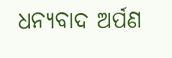ଧନ୍ୟବାଦ ଅର୍ପଣ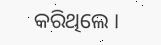କରିଥିଲେ ।